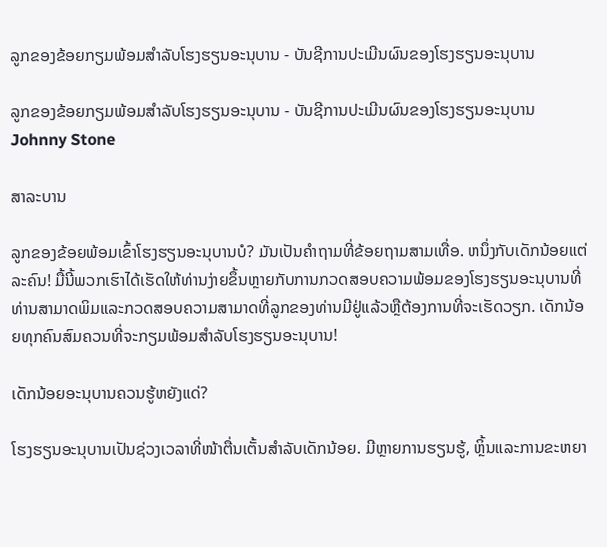ລູກຂອງຂ້ອຍກຽມພ້ອມສໍາລັບໂຮງຮຽນອະນຸບານ - ບັນຊີການປະເມີນຜົນຂອງໂຮງຮຽນອະນຸບານ

ລູກຂອງຂ້ອຍກຽມພ້ອມສໍາລັບໂຮງຮຽນອະນຸບານ - ບັນຊີການປະເມີນຜົນຂອງໂຮງຮຽນອະນຸບານ
Johnny Stone

ສາລະບານ

ລູກຂອງຂ້ອຍພ້ອມເຂົ້າໂຮງຮຽນອະນຸບານບໍ? ມັນເປັນຄໍາຖາມທີ່ຂ້ອຍຖາມສາມເທື່ອ. ຫນຶ່ງກັບເດັກນ້ອຍແຕ່ລະຄົນ! ມື້ນີ້ພວກເຮົາໄດ້ເຮັດໃຫ້ທ່ານງ່າຍຂຶ້ນຫຼາຍກັບການກວດສອບຄວາມພ້ອມຂອງໂຮງຮຽນອະນຸບານທີ່ທ່ານສາມາດພິມແລະກວດສອບຄວາມສາມາດທີ່ລູກຂອງທ່ານມີຢູ່ແລ້ວຫຼືຕ້ອງການທີ່ຈະເຮັດວຽກ. ເດັກນ້ອຍທຸກຄົນສົມຄວນທີ່ຈະກຽມພ້ອມສຳລັບໂຮງຮຽນອະນຸບານ!

ເດັກນ້ອຍອະນຸບານຄວນຮູ້ຫຍັງແດ່?

ໂຮງຮຽນອະນຸບານເປັນຊ່ວງເວລາທີ່ໜ້າຕື່ນເຕັ້ນສຳລັບເດັກນ້ອຍ. ມີຫຼາຍການຮຽນຮູ້, ຫຼິ້ນແລະການຂະຫຍາ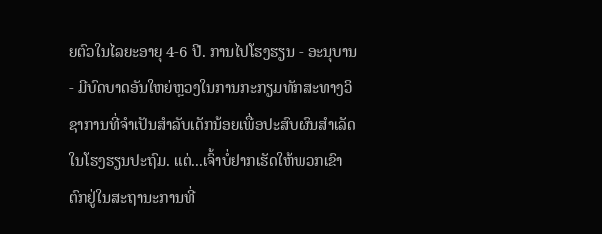ຍຕົວໃນໄລຍະອາຍຸ 4-6 ປີ. ການໄປໂຮງຮຽນ - ອະນຸບານ - ມີບົດບາດອັນໃຫຍ່ຫຼວງໃນການກະກຽມທັກສະທາງວິຊາການທີ່ຈໍາເປັນສໍາລັບເດັກນ້ອຍເພື່ອປະສົບຜົນສໍາເລັດໃນໂຮງຮຽນປະຖົມ. ແຕ່...ເຈົ້າບໍ່ຢາກເຮັດໃຫ້ພວກເຂົາຕົກຢູ່ໃນສະຖານະການທີ່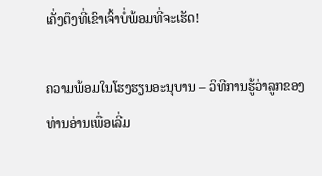ເຄັ່ງຕຶງທີ່ເຂົາເຈົ້າບໍ່ພ້ອມທີ່ຈະເຮັດ!

ຄວາມພ້ອມໃນໂຮງຮຽນອະນຸບານ – ວິທີການຮູ້ວ່າລູກຂອງທ່ານອ່ານເພື່ອເລີ່ມ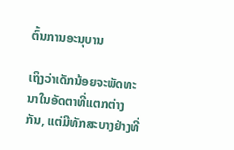ຕົ້ນການອະນຸບານ

ເຖິງວ່າເດັກນ້ອຍຈະພັດທະນາໃນອັດຕາທີ່ແຕກຕ່າງກັນ, ແຕ່ມີທັກສະບາງຢ່າງທີ່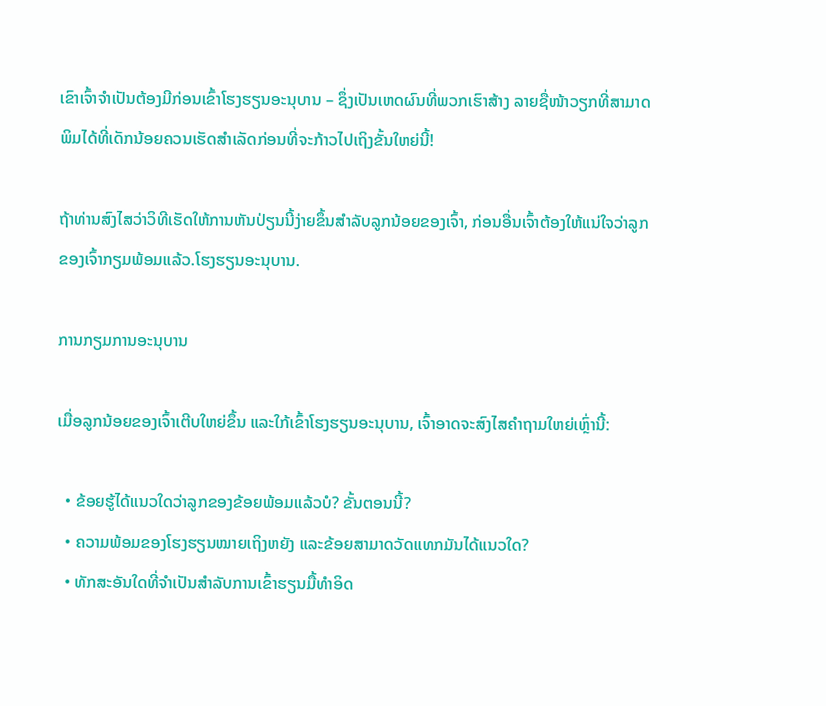ເຂົາເຈົ້າຈໍາເປັນຕ້ອງມີກ່ອນເຂົ້າໂຮງຮຽນອະນຸບານ – ຊຶ່ງເປັນເຫດຜົນທີ່ພວກເຮົາສ້າງ ລາຍຊື່ໜ້າວຽກທີ່ສາມາດພິມໄດ້ທີ່ເດັກນ້ອຍຄວນເຮັດສຳເລັດກ່ອນທີ່ຈະກ້າວໄປເຖິງຂັ້ນໃຫຍ່ນີ້!

ຖ້າທ່ານສົງໄສວ່າວິທີເຮັດໃຫ້ການຫັນປ່ຽນນີ້ງ່າຍຂຶ້ນສຳລັບລູກນ້ອຍຂອງເຈົ້າ, ກ່ອນອື່ນເຈົ້າຕ້ອງໃຫ້ແນ່ໃຈວ່າລູກຂອງເຈົ້າກຽມພ້ອມແລ້ວ.ໂຮງຮຽນອະນຸບານ.

ການກຽມການອະນຸບານ

ເມື່ອລູກນ້ອຍຂອງເຈົ້າເຕີບໃຫຍ່ຂຶ້ນ ແລະໃກ້ເຂົ້າໂຮງຮຽນອະນຸບານ, ເຈົ້າອາດຈະສົງໄສຄຳຖາມໃຫຍ່ເຫຼົ່ານີ້:

  • ຂ້ອຍຮູ້ໄດ້ແນວໃດວ່າລູກຂອງຂ້ອຍພ້ອມແລ້ວບໍ? ຂັ້ນຕອນນີ້?
  • ຄວາມພ້ອມຂອງໂຮງຮຽນໝາຍເຖິງຫຍັງ ແລະຂ້ອຍສາມາດວັດແທກມັນໄດ້ແນວໃດ?
  • ທັກສະອັນໃດທີ່ຈຳເປັນສຳລັບການເຂົ້າຮຽນມື້ທຳອິດ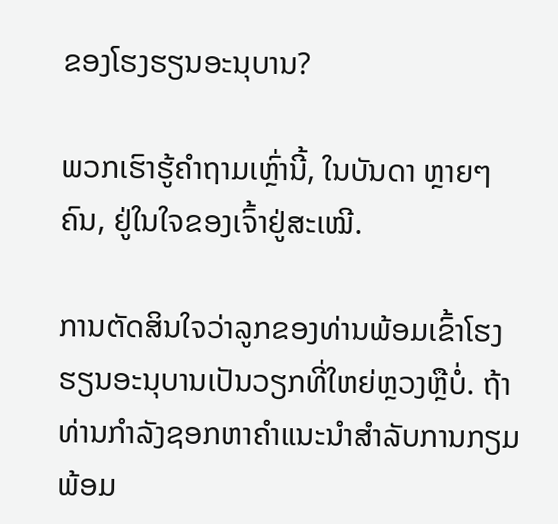ຂອງໂຮງຮຽນອະນຸບານ?

ພວກເຮົາຮູ້ຄຳຖາມເຫຼົ່ານີ້, ໃນບັນດາ ຫຼາຍໆຄົນ, ຢູ່ໃນໃຈຂອງເຈົ້າຢູ່ສະເໝີ.

ການຕັດສິນໃຈວ່າລູກຂອງທ່ານພ້ອມເຂົ້າໂຮງຮຽນອະນຸບານເປັນວຽກທີ່ໃຫຍ່ຫຼວງຫຼືບໍ່. ຖ້າທ່ານກໍາລັງຊອກຫາຄໍາແນະນໍາສໍາລັບການກຽມພ້ອມ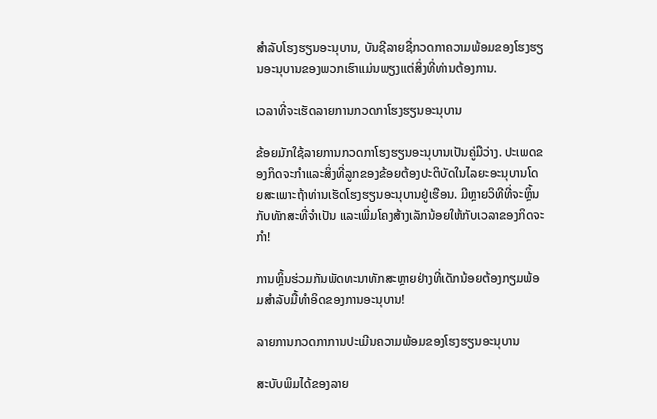ສໍາລັບໂຮງຮຽນອະນຸບານ, ບັນຊີລາຍຊື່ກວດກາຄວາມພ້ອມຂອງໂຮງຮຽນອະນຸບານຂອງພວກເຮົາແມ່ນພຽງແຕ່ສິ່ງທີ່ທ່ານຕ້ອງການ.

ເວລາທີ່ຈະເຮັດລາຍການກວດກາໂຮງຮຽນອະນຸບານ

ຂ້ອຍມັກໃຊ້ລາຍການກວດກາໂຮງຮຽນອະນຸບານເປັນຄູ່ມືວ່າງ. ປະເພດຂອງກິດຈະກໍາແລະສິ່ງທີ່ລູກຂອງຂ້ອຍຕ້ອງປະຕິບັດໃນໄລຍະອະນຸບານໂດຍສະເພາະຖ້າທ່ານເຮັດໂຮງຮຽນອະນຸບານຢູ່ເຮືອນ. ມີຫຼາຍວິທີທີ່ຈະຫຼິ້ນກັບທັກສະທີ່ຈໍາເປັນ ແລະເພີ່ມໂຄງສ້າງເລັກນ້ອຍໃຫ້ກັບເວລາຂອງກິດຈະກໍາ!

ການຫຼິ້ນຮ່ວມກັນພັດທະນາທັກສະຫຼາຍຢ່າງທີ່ເດັກນ້ອຍຕ້ອງກຽມພ້ອມສໍາລັບມື້ທໍາອິດຂອງການອະນຸບານ!

ລາຍການກວດກາການປະເມີນຄວາມພ້ອມຂອງໂຮງຮຽນອະນຸບານ

ສະບັບພິມໄດ້ຂອງລາຍ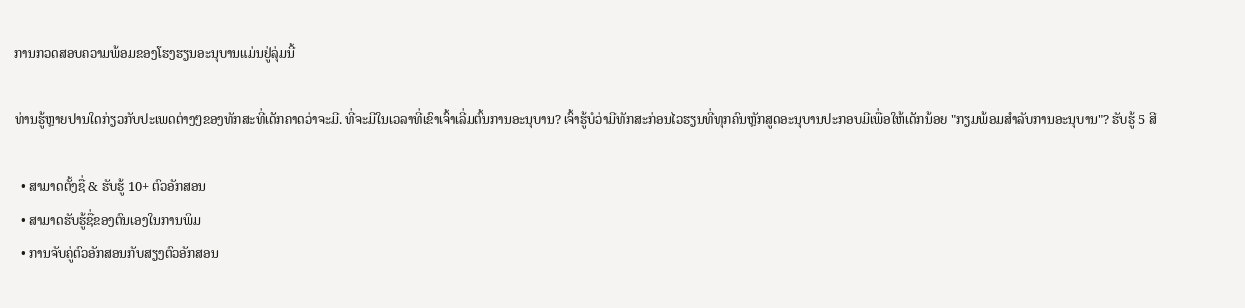ການກວດສອບຄວາມພ້ອມຂອງໂຮງຮຽນອະນຸບານແມ່ນຢູ່ລຸ່ມນີ້

ທ່ານຮູ້ຫຼາຍປານໃດກ່ຽວກັບປະເພດຕ່າງໆຂອງທັກສະທີ່ເດັກຄາດວ່າຈະມີ. ທີ່ຈະມີໃນເວລາທີ່ເຂົາເຈົ້າເລີ່ມຕົ້ນການອະນຸບານ? ເຈົ້າຮູ້ບໍວ່າມີທັກສະກ່ອນໄວຮຽນທີ່ທຸກຄົນຫຼັກສູດອະນຸບານປະກອບມີເພື່ອໃຫ້ເດັກນ້ອຍ "ກຽມພ້ອມສໍາລັບການອະນຸບານ"? ຮັບຮູ້ 5 ສີ

  • ສາມາດຕັ້ງຊື່ & ຮັບຮູ້ 10+ ຕົວອັກສອນ
  • ສາມາດຮັບຮູ້ຊື່ຂອງຕົນເອງໃນການພິມ
  • ການຈັບຄູ່ຕົວອັກສອນກັບສຽງຕົວອັກສອນ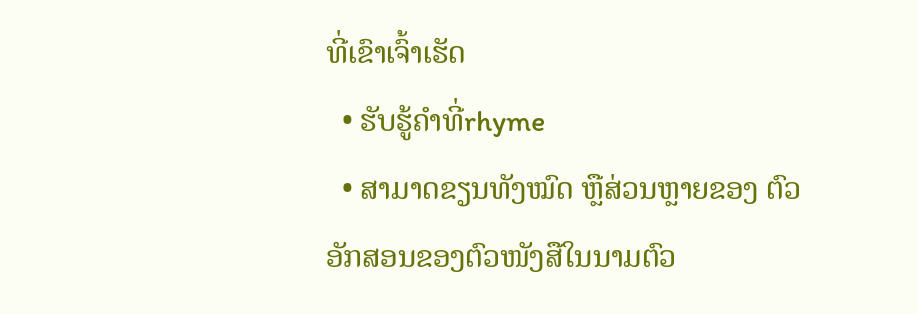ທີ່ເຂົາເຈົ້າເຮັດ
  • ຮັບຮູ້ຄໍາທີ່rhyme
  • ສາມາດຂຽນທັງໝົດ ຫຼືສ່ວນຫຼາຍຂອງ ຕົວອັກສອນຂອງຕົວໜັງສືໃນນາມຕົວ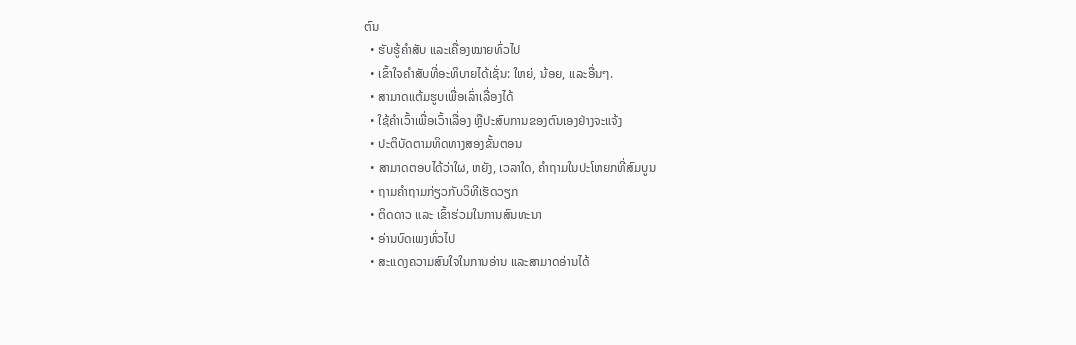ຕົນ
  • ຮັບຮູ້ຄຳສັບ ແລະເຄື່ອງໝາຍທົ່ວໄປ
  • ເຂົ້າໃຈຄຳສັບທີ່ອະທິບາຍໄດ້ເຊັ່ນ: ໃຫຍ່, ນ້ອຍ, ແລະອື່ນໆ.
  • ສາມາດແຕ້ມຮູບເພື່ອເລົ່າເລື່ອງໄດ້
  • ໃຊ້ຄຳເວົ້າເພື່ອເວົ້າເລື່ອງ ຫຼືປະສົບການຂອງຕົນເອງຢ່າງຈະແຈ້ງ
  • ປະຕິບັດຕາມທິດທາງສອງຂັ້ນຕອນ
  • ສາມາດຕອບໄດ້ວ່າໃຜ, ຫຍັງ, ເວລາໃດ, ຄຳຖາມໃນປະໂຫຍກທີ່ສົມບູນ
  • ຖາມຄຳຖາມກ່ຽວກັບວິທີເຮັດວຽກ
  • ຕິດດາວ ແລະ ເຂົ້າຮ່ວມໃນການສົນທະນາ
  • ອ່ານບົດເພງທົ່ວໄປ
  • ສະແດງຄວາມສົນໃຈໃນການອ່ານ ແລະສາມາດອ່ານໄດ້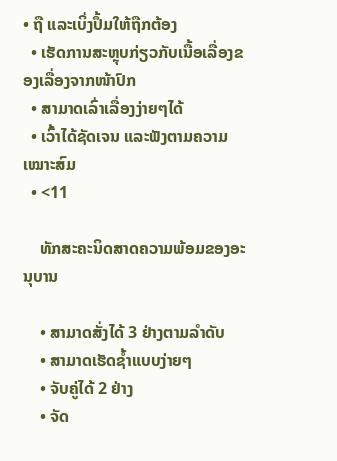• ຖື ແລະເບິ່ງປຶ້ມໃຫ້ຖືກຕ້ອງ
  • ເຮັດການສະຫຼຸບກ່ຽວກັບເນື້ອເລື່ອງຂອງເລື່ອງຈາກໜ້າປົກ
  • ສາມາດເລົ່າເລື່ອງງ່າຍໆໄດ້
  • ເວົ້າໄດ້ຊັດເຈນ ແລະຟັງຕາມຄວາມເໝາະສົມ
  • <11

    ທັກສະຄະນິດສາດຄວາມພ້ອມຂອງອະນຸບານ

    • ສາມາດສັ່ງໄດ້ 3 ຢ່າງຕາມລຳດັບ
    • ສາມາດເຮັດຊ້ຳແບບງ່າຍໆ
    • ຈັບຄູ່ໄດ້ 2 ຢ່າງ
    • ຈັດ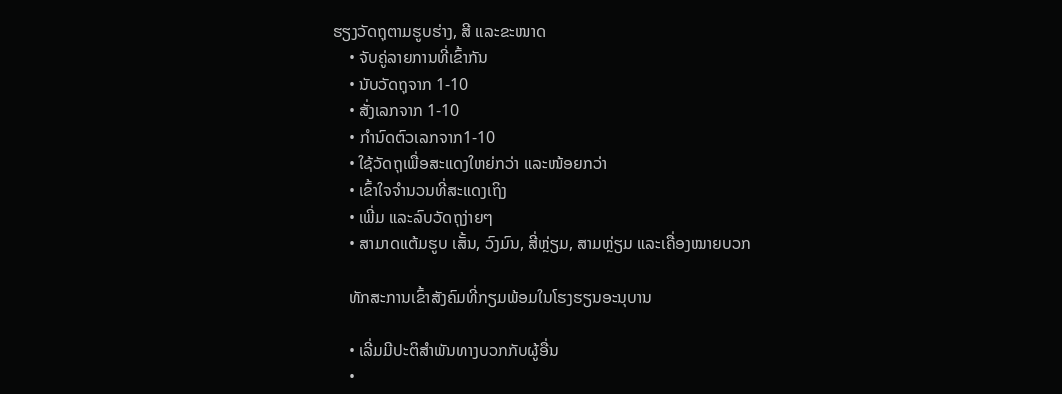ຮຽງວັດຖຸຕາມຮູບຮ່າງ, ສີ ແລະຂະໜາດ
    • ຈັບຄູ່ລາຍການທີ່ເຂົ້າກັນ
    • ນັບວັດຖຸຈາກ 1-10
    • ສັ່ງເລກຈາກ 1-10
    • ກໍານົດຕົວເລກຈາກ1-10
    • ໃຊ້ວັດຖຸເພື່ອສະແດງໃຫຍ່ກວ່າ ແລະໜ້ອຍກວ່າ
    • ເຂົ້າໃຈຈຳນວນທີ່ສະແດງເຖິງ
    • ເພີ່ມ ແລະລົບວັດຖຸງ່າຍໆ
    • ສາມາດແຕ້ມຮູບ ເສັ້ນ, ວົງມົນ, ສີ່ຫຼ່ຽມ, ສາມຫຼ່ຽມ ແລະເຄື່ອງໝາຍບວກ

    ທັກສະການເຂົ້າສັງຄົມທີ່ກຽມພ້ອມໃນໂຮງຮຽນອະນຸບານ

    • ເລີ່ມມີປະຕິສຳພັນທາງບວກກັບຜູ້ອື່ນ
    •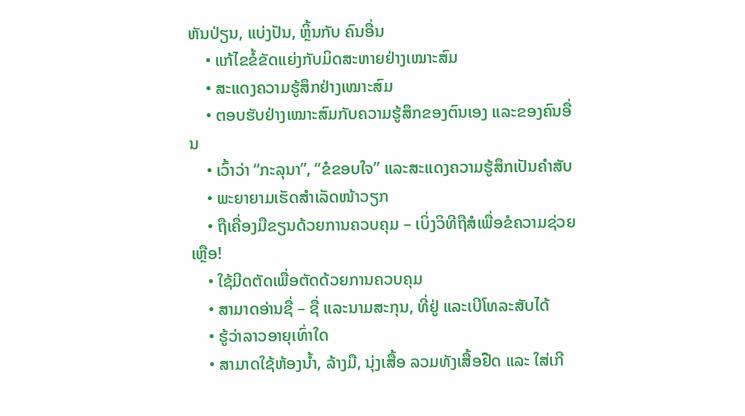ຫັນປ່ຽນ, ແບ່ງປັນ, ຫຼິ້ນກັບ ຄົນອື່ນ
    • ແກ້ໄຂຂໍ້ຂັດແຍ່ງກັບມິດສະຫາຍຢ່າງເໝາະສົມ
    • ສະແດງຄວາມຮູ້ສຶກຢ່າງເໝາະສົມ
    • ຕອບຮັບຢ່າງເໝາະສົມກັບຄວາມຮູ້ສຶກຂອງຕົນເອງ ແລະຂອງຄົນອື່ນ
    • ເວົ້າວ່າ “ກະລຸນາ”, “ຂໍຂອບໃຈ” ແລະສະແດງຄວາມຮູ້ສຶກເປັນຄຳສັບ
    • ພະຍາຍາມເຮັດສຳເລັດໜ້າວຽກ
    • ຖືເຄື່ອງມືຂຽນດ້ວຍການຄວບຄຸມ – ເບິ່ງວິທີຖືສໍເພື່ອຂໍຄວາມຊ່ວຍເຫຼືອ!
    • ໃຊ້ມີດຕັດເພື່ອຕັດດ້ວຍການຄວບຄຸມ
    • ສາມາດອ່ານຊື່ – ຊື່ ແລະນາມສະກຸນ, ທີ່ຢູ່ ແລະເບີໂທລະສັບໄດ້
    • ຮູ້ວ່າລາວອາຍຸເທົ່າໃດ
    • ສາມາດໃຊ້ຫ້ອງນໍ້າ, ລ້າງມື, ນຸ່ງເສື້ອ ລວມທັງເສື້ອຢືດ ແລະ ໃສ່ເກີ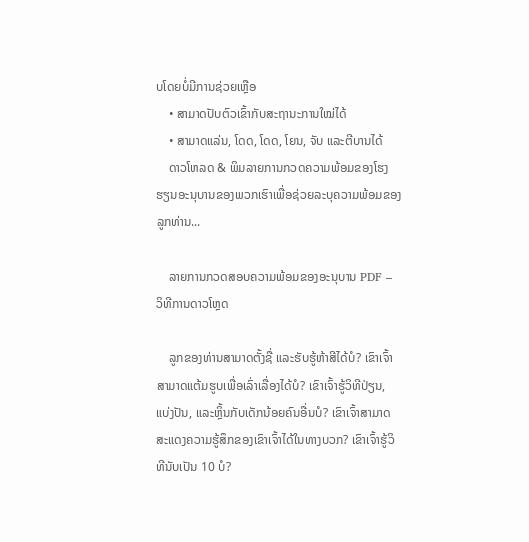ບໂດຍບໍ່ມີການຊ່ວຍເຫຼືອ
    • ສາມາດປັບຕົວເຂົ້າກັບສະຖານະການໃໝ່ໄດ້
    • ສາມາດແລ່ນ, ໂດດ, ໂດດ, ໂຍນ, ຈັບ ແລະຕີບານໄດ້
    ດາວໂຫລດ & ພິມລາຍການກວດຄວາມພ້ອມຂອງໂຮງຮຽນອະນຸບານຂອງພວກເຮົາເພື່ອຊ່ວຍລະບຸຄວາມພ້ອມຂອງລູກທ່ານ...

    ລາຍການກວດສອບຄວາມພ້ອມຂອງອະນຸບານ PDF – ວິທີການດາວໂຫຼດ

    ລູກຂອງທ່ານສາມາດຕັ້ງຊື່ ແລະຮັບຮູ້ຫ້າສີໄດ້ບໍ? ເຂົາເຈົ້າສາມາດແຕ້ມຮູບເພື່ອເລົ່າເລື່ອງໄດ້ບໍ? ເຂົາເຈົ້າຮູ້ວິທີປ່ຽນ, ແບ່ງປັນ, ແລະຫຼິ້ນກັບເດັກນ້ອຍຄົນອື່ນບໍ? ເຂົາເຈົ້າສາມາດສະແດງຄວາມຮູ້ສຶກຂອງເຂົາເຈົ້າໄດ້ໃນທາງບວກ? ເຂົາເຈົ້າຮູ້ວິທີນັບເປັນ 10 ບໍ?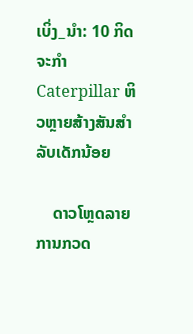ເບິ່ງ_ນຳ: 10 ກິດຈະກໍາ Caterpillar ຫິວຫຼາຍສ້າງສັນສໍາລັບເດັກນ້ອຍ

    ດາວໂຫຼດລາຍການກວດ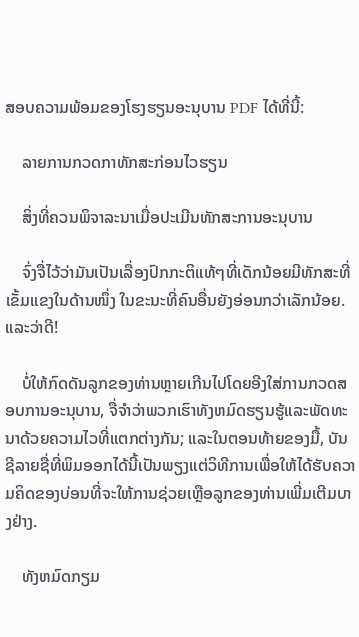ສອບຄວາມພ້ອມຂອງໂຮງຮຽນອະນຸບານ PDF ໄດ້ທີ່ນີ້:

    ລາຍການກວດກາທັກສະກ່ອນໄວຮຽນ

    ສິ່ງທີ່ຄວນພິຈາລະນາເມື່ອປະເມີນທັກສະການອະນຸບານ

    ຈົ່ງຈື່ໄວ້ວ່າມັນເປັນເລື່ອງປົກກະຕິແທ້ໆທີ່ເດັກນ້ອຍມີທັກສະທີ່ເຂັ້ມແຂງໃນດ້ານໜຶ່ງ ໃນຂະນະທີ່ຄົນອື່ນຍັງອ່ອນກວ່າເລັກນ້ອຍ. ແລະວ່າດີ!

    ບໍ່ໃຫ້ກົດດັນລູກຂອງທ່ານຫຼາຍເກີນໄປໂດຍອີງໃສ່ການກວດສອບການອະນຸບານ, ຈື່ຈໍາວ່າພວກເຮົາທັງຫມົດຮຽນຮູ້ແລະພັດທະນາດ້ວຍຄວາມໄວທີ່ແຕກຕ່າງກັນ; ແລະໃນຕອນທ້າຍຂອງມື້, ບັນຊີລາຍຊື່ທີ່ພິມອອກໄດ້ນີ້ເປັນພຽງແຕ່ວິທີການເພື່ອໃຫ້ໄດ້ຮັບຄວາມຄິດຂອງບ່ອນທີ່ຈະໃຫ້ການຊ່ວຍເຫຼືອລູກຂອງທ່ານເພີ່ມເຕີມບາງຢ່າງ.

    ທັງຫມົດກຽມ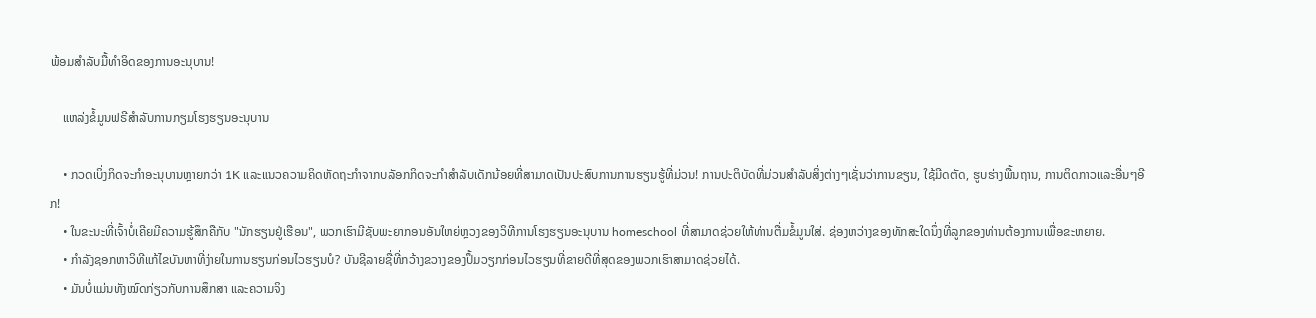ພ້ອມສໍາລັບມື້ທໍາອິດຂອງການອະນຸບານ!

    ແຫລ່ງຂໍ້ມູນຟຣີສຳລັບການກຽມໂຮງຮຽນອະນຸບານ

    • ກວດເບິ່ງກິດຈະກຳອະນຸບານຫຼາຍກວ່າ 1K ແລະແນວຄວາມຄິດຫັດຖະກຳຈາກບລັອກກິດຈະກຳສຳລັບເດັກນ້ອຍທີ່ສາມາດເປັນປະສົບການການຮຽນຮູ້ທີ່ມ່ວນ! ການປະຕິບັດທີ່ມ່ວນສໍາລັບສິ່ງຕ່າງໆເຊັ່ນວ່າການຂຽນ, ໃຊ້ມີດຕັດ, ຮູບຮ່າງພື້ນຖານ, ການຕິດກາວແລະອື່ນໆອີກ!
    • ໃນຂະນະທີ່ເຈົ້າບໍ່ເຄີຍມີຄວາມຮູ້ສຶກຄືກັບ "ນັກຮຽນຢູ່ເຮືອນ", ພວກເຮົາມີຊັບພະຍາກອນອັນໃຫຍ່ຫຼວງຂອງວິທີການໂຮງຮຽນອະນຸບານ homeschool ທີ່ສາມາດຊ່ວຍໃຫ້ທ່ານຕື່ມຂໍ້ມູນໃສ່. ຊ່ອງຫວ່າງຂອງທັກສະໃດນຶ່ງທີ່ລູກຂອງທ່ານຕ້ອງການເພື່ອຂະຫຍາຍ.
    • ກຳລັງຊອກຫາວິທີແກ້ໄຂບັນຫາທີ່ງ່າຍໃນການຮຽນກ່ອນໄວຮຽນບໍ? ບັນຊີລາຍຊື່ທີ່ກວ້າງຂວາງຂອງປຶ້ມວຽກກ່ອນໄວຮຽນທີ່ຂາຍດີທີ່ສຸດຂອງພວກເຮົາສາມາດຊ່ວຍໄດ້.
    • ມັນບໍ່ແມ່ນທັງໝົດກ່ຽວກັບການສຶກສາ ແລະຄວາມຈິງ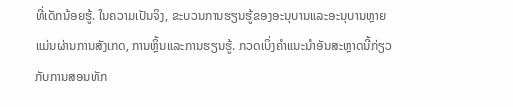ທີ່ເດັກນ້ອຍຮູ້. ໃນຄວາມເປັນຈິງ, ຂະບວນການຮຽນຮູ້ຂອງອະນຸບານແລະອະນຸບານຫຼາຍແມ່ນຜ່ານການສັງເກດ, ການຫຼິ້ນແລະການຮຽນຮູ້. ກວດເບິ່ງຄຳແນະນຳອັນສະຫຼາດນີ້ກ່ຽວກັບການສອນທັກ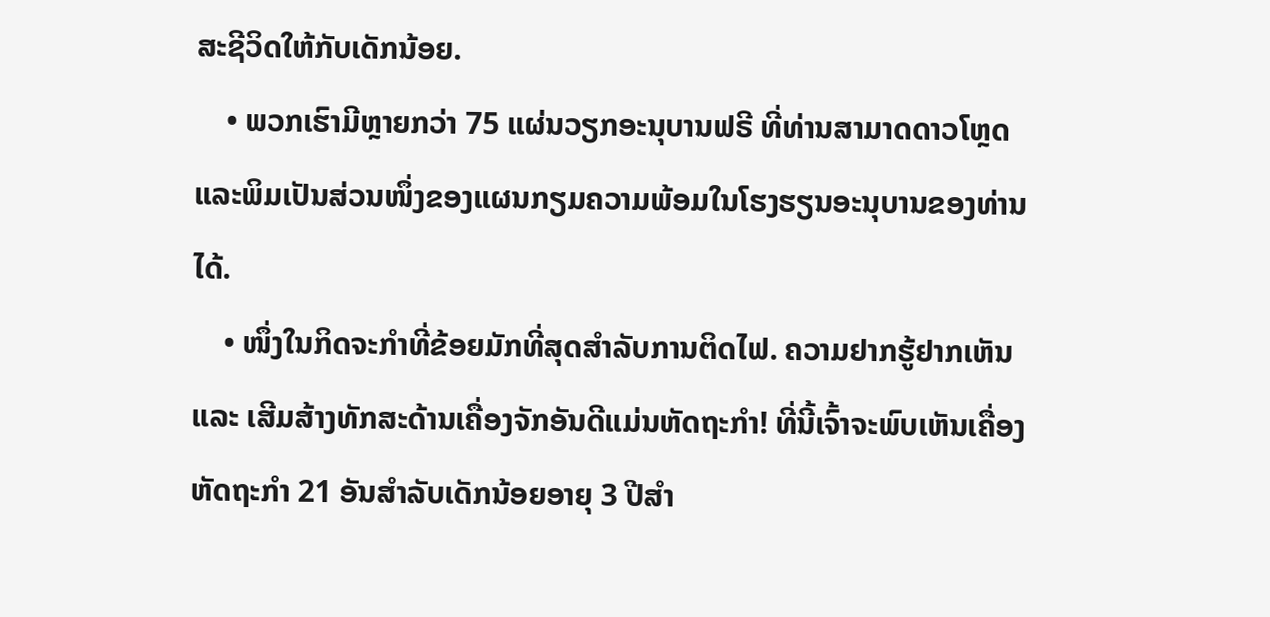ສະຊີວິດໃຫ້ກັບເດັກນ້ອຍ.
    • ພວກເຮົາມີຫຼາຍກວ່າ 75 ແຜ່ນວຽກອະນຸບານຟຣີ ທີ່ທ່ານສາມາດດາວໂຫຼດ ແລະພິມເປັນສ່ວນໜຶ່ງຂອງແຜນກຽມຄວາມພ້ອມໃນໂຮງຮຽນອະນຸບານຂອງທ່ານໄດ້.
    • ໜຶ່ງໃນກິດຈະກຳທີ່ຂ້ອຍມັກທີ່ສຸດສຳລັບການຕິດໄຟ. ຄວາມຢາກຮູ້ຢາກເຫັນ ແລະ ເສີມສ້າງທັກສະດ້ານເຄື່ອງຈັກອັນດີແມ່ນຫັດຖະກຳ! ທີ່ນີ້ເຈົ້າຈະພົບເຫັນເຄື່ອງຫັດຖະກໍາ 21 ອັນສໍາລັບເດັກນ້ອຍອາຍຸ 3 ປີສໍາ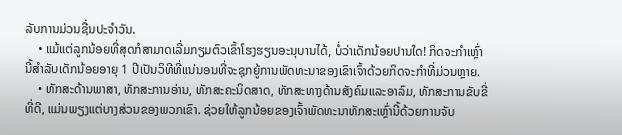ລັບການມ່ວນຊື່ນປະຈໍາວັນ.
    • ແມ້ແຕ່ລູກນ້ອຍທີ່ສຸດກໍສາມາດເລີ່ມກຽມຕົວເຂົ້າໂຮງຮຽນອະນຸບານໄດ້, ບໍ່ວ່າເດັກນ້ອຍປານໃດ! ກິດຈະກໍາເຫຼົ່ານີ້ສໍາລັບເດັກນ້ອຍອາຍຸ 1 ປີເປັນວິທີທີ່ແນ່ນອນທີ່ຈະຊຸກຍູ້ການພັດທະນາຂອງເຂົາເຈົ້າດ້ວຍກິດຈະກໍາທີ່ມ່ວນຫຼາຍ.
    • ທັກສະດ້ານພາສາ, ທັກສະການອ່ານ, ທັກສະຄະນິດສາດ, ທັກສະທາງດ້ານສັງຄົມແລະອາລົມ, ທັກສະການຂັບຂີ່ທີ່ດີ, ແມ່ນພຽງແຕ່ບາງສ່ວນຂອງພວກເຂົາ. ຊ່ວຍໃຫ້ລູກນ້ອຍຂອງເຈົ້າພັດທະນາທັກສະເຫຼົ່ານີ້ດ້ວຍການຈັບ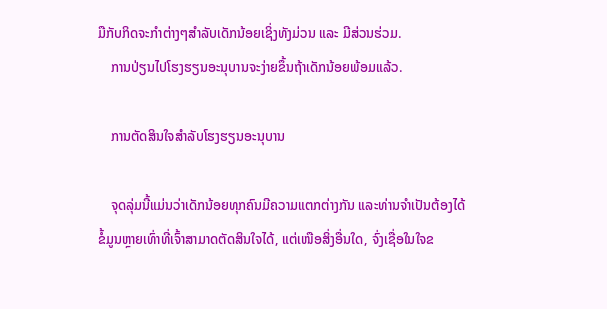ມືກັບກິດຈະກຳຕ່າງໆສຳລັບເດັກນ້ອຍເຊິ່ງທັງມ່ວນ ແລະ ມີສ່ວນຮ່ວມ.
    ການປ່ຽນໄປໂຮງຮຽນອະນຸບານຈະງ່າຍຂຶ້ນຖ້າເດັກນ້ອຍພ້ອມແລ້ວ.

    ການຕັດສິນໃຈສຳລັບໂຮງຮຽນອະນຸບານ

    ຈຸດລຸ່ມນີ້ແມ່ນວ່າເດັກນ້ອຍທຸກຄົນມີຄວາມແຕກຕ່າງກັນ ແລະທ່ານຈໍາເປັນຕ້ອງໄດ້ຂໍ້ມູນຫຼາຍເທົ່າທີ່ເຈົ້າສາມາດຕັດສິນໃຈໄດ້, ແຕ່ເໜືອສິ່ງອື່ນໃດ, ຈົ່ງເຊື່ອໃນໃຈຂ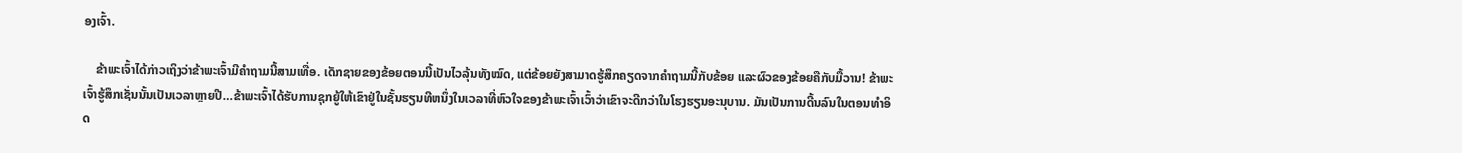ອງເຈົ້າ.

    ຂ້າພະເຈົ້າໄດ້ກ່າວເຖິງວ່າຂ້າພະເຈົ້າມີຄໍາຖາມນີ້ສາມເທື່ອ. ເດັກຊາຍຂອງຂ້ອຍຕອນນີ້ເປັນໄວລຸ້ນທັງໝົດ, ແຕ່ຂ້ອຍຍັງສາມາດຮູ້ສຶກຄຽດຈາກຄຳຖາມນີ້ກັບຂ້ອຍ ແລະຜົວຂອງຂ້ອຍຄືກັບມື້ວານ! ຂ້າພະເຈົ້າຮູ້ສຶກເຊັ່ນນັ້ນເປັນເວລາຫຼາຍປີ…ຂ້າພະເຈົ້າໄດ້ຮັບການຊຸກຍູ້ໃຫ້ເຂົາຢູ່ໃນຊັ້ນຮຽນທີຫນຶ່ງໃນເວລາທີ່ຫົວໃຈຂອງຂ້າພະເຈົ້າເວົ້າວ່າເຂົາຈະດີກວ່າໃນໂຮງຮຽນອະນຸບານ. ມັນເປັນການດີ້ນລົນໃນຕອນທໍາອິດ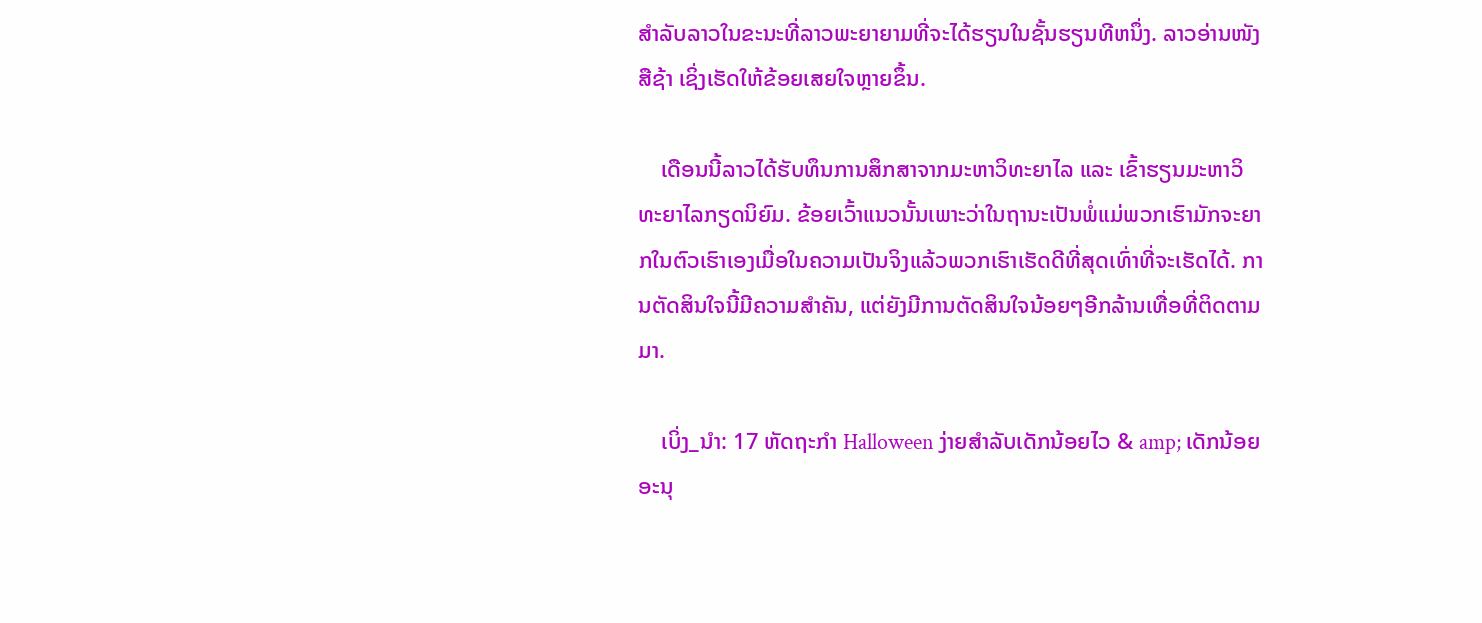ສໍາລັບລາວໃນຂະນະທີ່ລາວພະຍາຍາມທີ່ຈະໄດ້ຮຽນໃນຊັ້ນຮຽນທີຫນຶ່ງ. ລາວອ່ານໜັງສືຊ້າ ເຊິ່ງເຮັດໃຫ້ຂ້ອຍເສຍໃຈຫຼາຍຂຶ້ນ.

    ເດືອນນີ້ລາວໄດ້ຮັບທຶນການສຶກສາຈາກມະຫາວິທະຍາໄລ ແລະ ເຂົ້າຮຽນມະຫາວິທະຍາໄລກຽດນິຍົມ. ຂ້ອຍເວົ້າແນວນັ້ນເພາະວ່າໃນຖານະເປັນພໍ່ແມ່ພວກເຮົາມັກຈະຍາກໃນຕົວເຮົາເອງເມື່ອໃນຄວາມເປັນຈິງແລ້ວພວກເຮົາເຮັດດີທີ່ສຸດເທົ່າທີ່ຈະເຮັດໄດ້. ການຕັດສິນໃຈນີ້ມີຄວາມສຳຄັນ, ແຕ່ຍັງມີການຕັດສິນໃຈນ້ອຍໆອີກລ້ານເທື່ອທີ່ຕິດຕາມມາ.

    ເບິ່ງ_ນຳ: 17 ຫັດຖະກໍາ Halloween ງ່າຍສໍາລັບເດັກນ້ອຍໄວ & amp; ເດັກນ້ອຍອະນຸ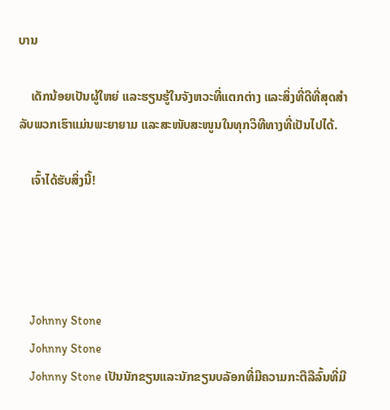ບານ

    ເດັກນ້ອຍເປັນຜູ້ໃຫຍ່ ແລະຮຽນຮູ້ໃນຈັງຫວະທີ່ແຕກຕ່າງ ແລະສິ່ງທີ່ດີທີ່ສຸດສຳລັບພວກເຮົາແມ່ນພະຍາຍາມ ແລະສະໜັບສະໜູນໃນທຸກວິທີທາງທີ່ເປັນໄປໄດ້.

    ເຈົ້າໄດ້ຮັບສິ່ງນີ້!




    Johnny Stone
    Johnny Stone
    Johnny Stone ເປັນນັກຂຽນແລະນັກຂຽນບລັອກທີ່ມີຄວາມກະຕືລືລົ້ນທີ່ມີ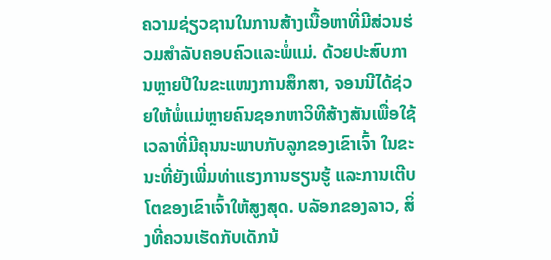ຄວາມຊ່ຽວຊານໃນການສ້າງເນື້ອຫາທີ່ມີສ່ວນຮ່ວມສໍາລັບຄອບຄົວແລະພໍ່ແມ່. ດ້ວຍປະສົບການຫຼາຍປີໃນຂະແໜງການສຶກສາ, ຈອນນີໄດ້ຊ່ວຍໃຫ້ພໍ່ແມ່ຫຼາຍຄົນຊອກຫາວິທີສ້າງສັນເພື່ອໃຊ້ເວລາທີ່ມີຄຸນນະພາບກັບລູກຂອງເຂົາເຈົ້າ ໃນຂະນະທີ່ຍັງເພີ່ມທ່າແຮງການຮຽນຮູ້ ແລະການເຕີບໂຕຂອງເຂົາເຈົ້າໃຫ້ສູງສຸດ. ບລັອກຂອງລາວ, ສິ່ງທີ່ຄວນເຮັດກັບເດັກນ້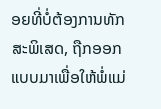ອຍທີ່ບໍ່ຕ້ອງການທັກສະພິເສດ, ຖືກອອກແບບມາເພື່ອໃຫ້ພໍ່ແມ່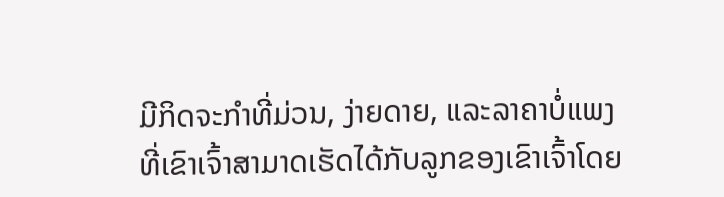ມີກິດຈະກໍາທີ່ມ່ວນ, ງ່າຍດາຍ, ແລະລາຄາບໍ່ແພງທີ່ເຂົາເຈົ້າສາມາດເຮັດໄດ້ກັບລູກຂອງເຂົາເຈົ້າໂດຍ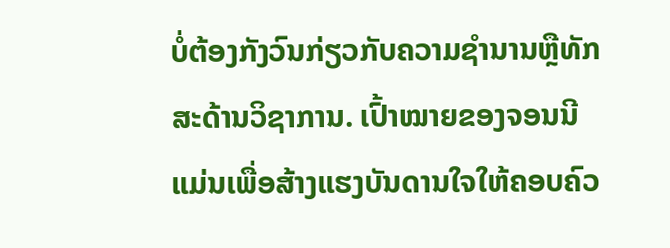ບໍ່ຕ້ອງກັງວົນກ່ຽວກັບຄວາມຊໍານານຫຼືທັກສະດ້ານວິຊາການ. ເປົ້າໝາຍຂອງຈອນນີແມ່ນເພື່ອສ້າງແຮງບັນດານໃຈໃຫ້ຄອບຄົວ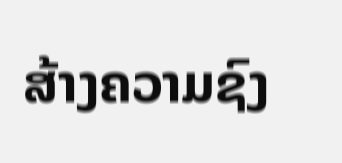ສ້າງຄວາມຊົງ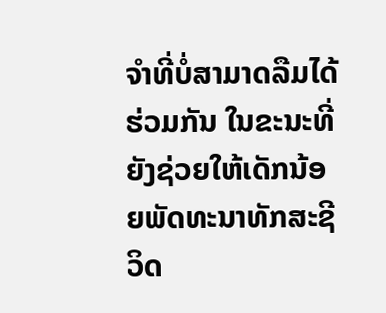ຈຳທີ່ບໍ່ສາມາດລືມໄດ້ຮ່ວມກັນ ໃນຂະນະທີ່ຍັງຊ່ວຍໃຫ້ເດັກນ້ອຍພັດທະນາທັກສະຊີວິດ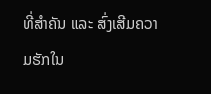ທີ່ສຳຄັນ ແລະ ສົ່ງເສີມຄວາມຮັກໃນ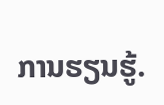ການຮຽນຮູ້.